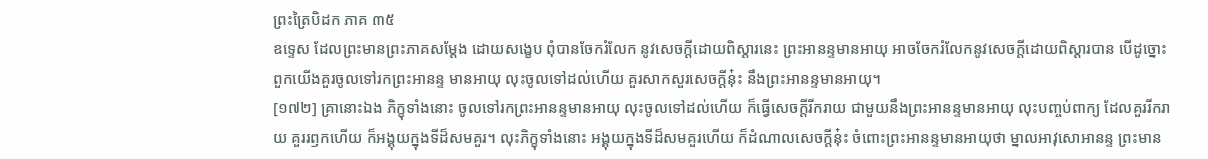ព្រះត្រៃបិដក ភាគ ៣៥
ឧទ្ទេស ដែលព្រះមានព្រះភាគសម្តែង ដោយសង្ខេប ពុំបានចែករំលែក នូវសេចក្តីដោយពិស្តារនេះ ព្រះអានន្ទមានអាយុ អាចចែករំលែកនូវសេចក្តីដោយពិស្តារបាន បើដូច្នោះ ពួកយើងគួរចូលទៅរកព្រះអានន្ទ មានអាយុ លុះចូលទៅដល់ហើយ គួរសាកសួរសេចក្តីនុ៎ះ នឹងព្រះអានន្ទមានអាយុ។
[១៧២] គ្រានោះឯង ភិក្ខុទាំងនោះ ចូលទៅរកព្រះអានន្ទមានអាយុ លុះចូលទៅដល់ហើយ ក៏ធ្វើសេចក្តីរីករាយ ជាមួយនឹងព្រះអានន្ទមានអាយុ លុះបញ្ចប់ពាក្យ ដែលគួររីករាយ គួររឭកហើយ ក៏អង្គុយក្នុងទីដ៏សមគួរ។ លុះភិក្ខុទាំងនោះ អង្គុយក្នុងទីដ៏សមគួរហើយ ក៏ដំណាលសេចក្តីនុ៎ះ ចំពោះព្រះអានន្ទមានអាយុថា ម្នាលអាវុសោអានន្ទ ព្រះមាន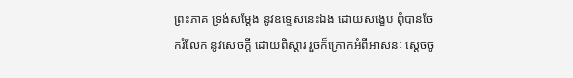ព្រះភាគ ទ្រង់សម្តែង នូវឧទ្ទេសនេះឯង ដោយសង្ខេប ពុំបានចែករំលែក នូវសេចក្តី ដោយពិស្តារ រួចក៏ក្រោកអំពីអាសនៈ ស្តេចចូ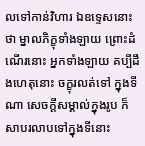លទៅកាន់វិហារ ឯឧទ្ទេសនោះថា ម្នាលភិក្ខុទាំងឡាយ ព្រោះដំណើរនោះ អ្នកទាំងឡាយ គប្បីដឹងហេតុនោះ ចក្ខុរលត់ទៅ ក្នុងទីណា សេចក្តីសម្គាល់ក្នុងរូប ក៏សាបរលាបទៅក្នុងទីនោះ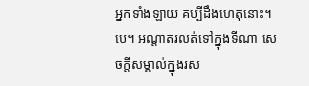អ្នកទាំងឡាយ គប្បីដឹងហេតុនោះ។បេ។ អណ្តាតរលត់ទៅក្នុងទីណា សេចក្តីសម្គាល់ក្នុងរស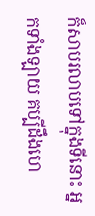ក៏សាបរលាបទៅក្នុងទីនោះ អ្នកទាំងឡាយ គប្បីដឹងហេ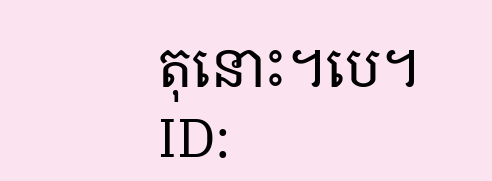តុនោះ។បេ។
ID: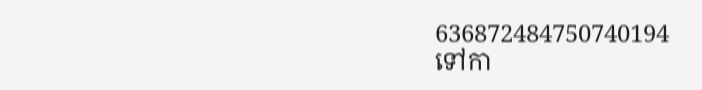636872484750740194
ទៅកា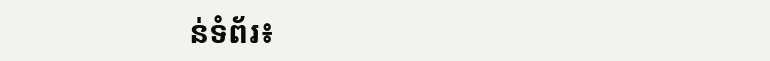ន់ទំព័រ៖